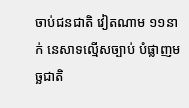ចាប់ជនជាតិ វៀតណាម ១១នាក់ នេសាទល្មើសច្បាប់ បំផ្លាញមច្ឆជាតិ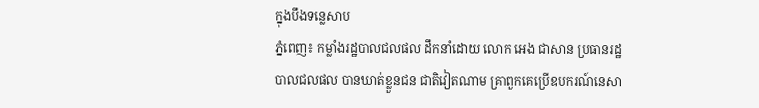ក្នុងបឹងទន្លេសាប
ភ្នំពេញ៖ កម្លាំងរដ្ឋបាលជលផល ដឹកនាំដោយ លោក អេង ជាសាន ប្រធានរដ្ឋបាលជលផល បានឃាត់ខ្លួនជន ជាតិវៀតណាម គ្រាពួកគេប្រើឧបករណ៍នេសា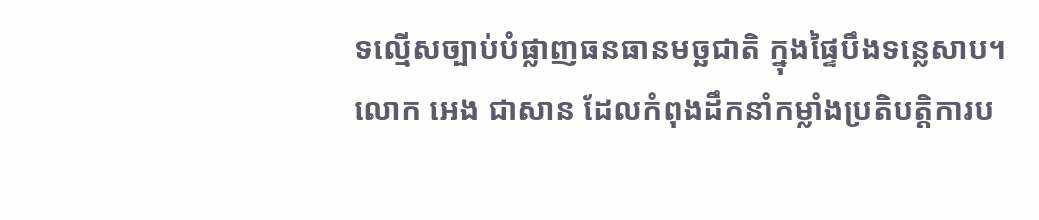ទល្មើសច្បាប់បំផ្លាញធនធានមច្ឆជាតិ ក្នុងផ្ទៃបឹងទន្លេសាប។
លោក អេង ជាសាន ដែលកំពុងដឹកនាំកម្លាំងប្រតិបត្តិការប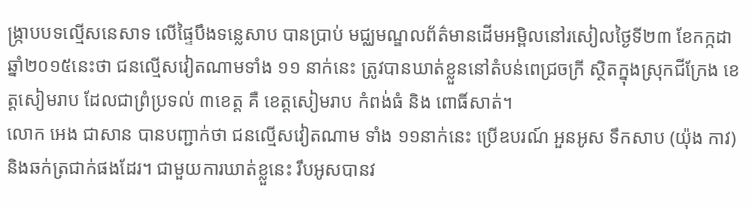ង្រ្កាបបទល្មើសនេសាទ លើផ្ទៃបឹងទន្លេសាប បានប្រាប់ មជ្ឈមណ្ឌលព័ត៌មានដើមអម្ពិលនៅរសៀលថ្ងៃទី២៣ ខែកក្កដា ឆ្នាំ២០១៥នេះថា ជនល្មើសវៀតណាមទាំង ១១ នាក់នេះ ត្រូវបានឃាត់ខ្លួននៅតំបន់ពេជ្រចក្រី ស្ថិតក្នុងស្រុកជីក្រែង ខេត្តសៀមរាប ដែលជាព្រំប្រទល់ ៣ខេត្ត គឺ ខេត្តសៀមរាប កំពង់ធំ និង ពោធិ៍សាត់។
លោក អេង ជាសាន បានបញ្ជាក់ថា ជនល្មើសវៀតណាម ទាំង ១១នាក់នេះ ប្រើឧបរណ៍ អួនអូស ទឹកសាប (យ៉ុង កាវ) និងឆក់ត្រជាក់ផងដែរ។ ជាមួយការឃាត់ខ្លួនេះ រឹបអូសបានវ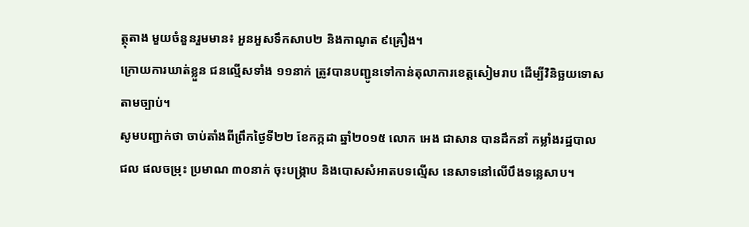ត្ថុតាង មួយចំនួនរួមមាន៖ អួនអួសទឹកសាប២ និងកាណូត ៩គ្រឿង។
ក្រោយការឃាត់ខ្លួន ជនល្មើសទាំង ១១នាក់ ត្រូវបានបញ្ជូនទៅកាន់តុលាការខេត្តសៀមរាប ដើម្បីវិនិច្ឆយទោស តាមច្បាប់។
សូមបញ្ជាក់ថា ចាប់តាំងពីព្រឹកថ្ងៃទី២២ ខែកក្កដា ឆ្នាំ២០១៥ លោក អេង ជាសាន បានដឹកនាំ កម្លាំងរដ្ឋបាលជល ផលចម្រុះ ប្រមាណ ៣០នាក់ ចុះបង្រ្កាប និងបោសសំអាតបទល្មើស នេសាទនៅលើបឹងទន្លេសាប។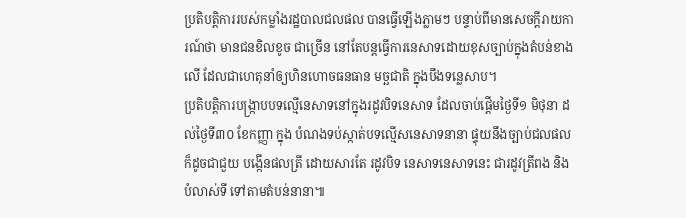ប្រតិបត្តិការរបស់កម្លាំងរដ្ឋបាលជលផល បានធ្វើឡើងភ្លាមៗ បន្ទាប់ពីមានសេចក្តីរាយការណ៍ថា មានជនខិលខូច ជាច្រើន នៅតែបន្តធ្វើការនេសាទដោយខុសច្បាប់ក្នុងតំបន់ខាងលើ ដែលជាហេតុនាំឲ្យហិនហោចធនធាន មច្ឆជាតិ ក្នុងបឹងទន្លេសាប។
ប្រតិបត្តិការបង្រ្កាបបទល្មើនេសាទនៅក្នុងរដូវបិទនេសាទ ដែលចាប់ផ្តើមថ្ងៃទី១ មិថុនា ដល់ថ្ងៃទី៣០ ខែកញ្ញា ក្នុង បំណងទប់ស្កាត់បទល្មើសនេសាទនានា ផ្ទុយនឹងច្បាប់ជលផល ក៏ដូចជាជួយ បង្កើនផលត្រី ដោយសារតែ រដូវបិទ នេសាទនេសាទនេះ ជារដូវត្រីពង និង បំលាស់ទី ទៅតាមតំបន់នានា៕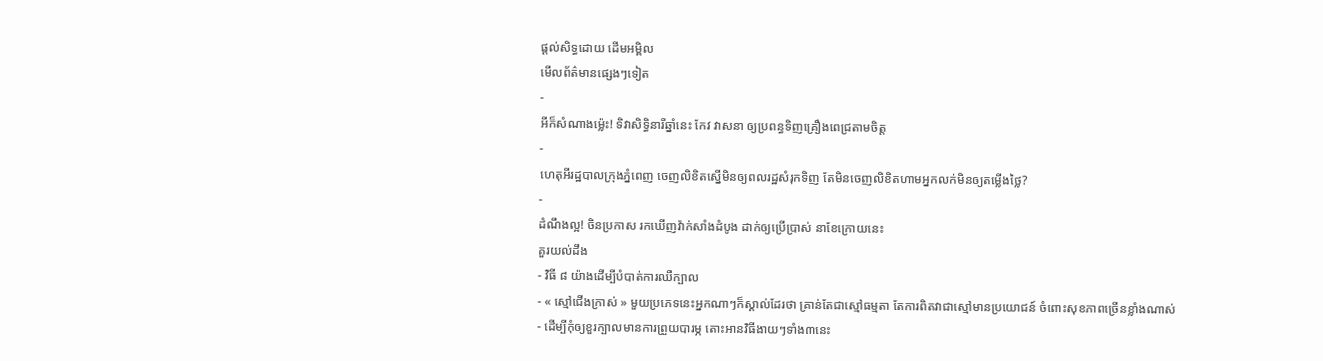ផ្តល់សិទ្ធដោយ ដើមអម្ពិល
មើលព័ត៌មានផ្សេងៗទៀត
-
អីក៏សំណាងម្ល៉េះ! ទិវាសិទ្ធិនារីឆ្នាំនេះ កែវ វាសនា ឲ្យប្រពន្ធទិញគ្រឿងពេជ្រតាមចិត្ត
-
ហេតុអីរដ្ឋបាលក្រុងភ្នំពេញ ចេញលិខិតស្នើមិនឲ្យពលរដ្ឋសំរុកទិញ តែមិនចេញលិខិតហាមអ្នកលក់មិនឲ្យតម្លើងថ្លៃ?
-
ដំណឹងល្អ! ចិនប្រកាស រកឃើញវ៉ាក់សាំងដំបូង ដាក់ឲ្យប្រើប្រាស់ នាខែក្រោយនេះ
គួរយល់ដឹង
- វិធី ៨ យ៉ាងដើម្បីបំបាត់ការឈឺក្បាល
- « ស្មៅជើងក្រាស់ » មួយប្រភេទនេះអ្នកណាៗក៏ស្គាល់ដែរថា គ្រាន់តែជាស្មៅធម្មតា តែការពិតវាជាស្មៅមានប្រយោជន៍ ចំពោះសុខភាពច្រើនខ្លាំងណាស់
- ដើម្បីកុំឲ្យខួរក្បាលមានការព្រួយបារម្ភ តោះអានវិធីងាយៗទាំង៣នេះ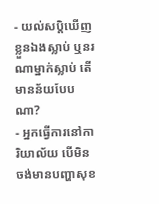- យល់សប្តិឃើញខ្លួនឯងស្លាប់ ឬនរណាម្នាក់ស្លាប់ តើមានន័យបែបណា?
- អ្នកធ្វើការនៅការិយាល័យ បើមិនចង់មានបញ្ហាសុខ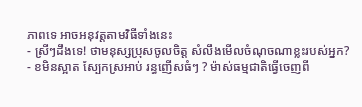ភាពទេ អាចអនុវត្តតាមវិធីទាំងនេះ
- ស្រីៗដឹងទេ! ថាមនុស្សប្រុសចូលចិត្ត សំលឹងមើលចំណុចណាខ្លះរបស់អ្នក?
- ខមិនស្អាត ស្បែកស្រអាប់ រន្ធញើសធំៗ ? ម៉ាស់ធម្មជាតិធ្វើចេញពី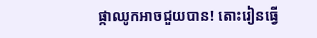ផ្កាឈូកអាចជួយបាន! តោះរៀនធ្វើ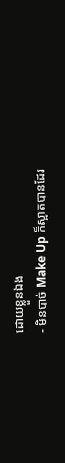ដោយខ្លួនឯង
- មិនបាច់ Make Up ក៏ស្អាតបានដែរ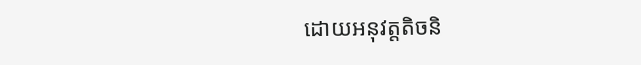ដោយអនុវត្តតិចនិ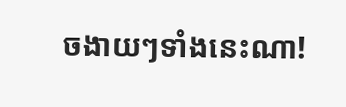ចងាយៗទាំងនេះណា!